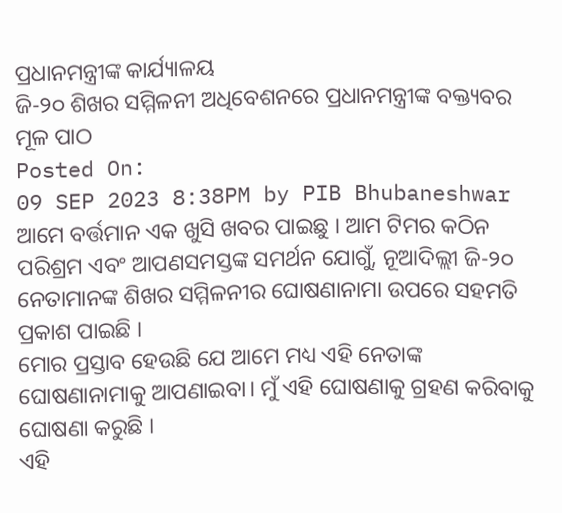ପ୍ରଧାନମନ୍ତ୍ରୀଙ୍କ କାର୍ଯ୍ୟାଳୟ
ଜି-୨୦ ଶିଖର ସମ୍ମିଳନୀ ଅଧିବେଶନରେ ପ୍ରଧାନମନ୍ତ୍ରୀଙ୍କ ବକ୍ତ୍ୟବର ମୂଳ ପାଠ
Posted On:
09 SEP 2023 8:38PM by PIB Bhubaneshwar
ଆମେ ବର୍ତ୍ତମାନ ଏକ ଖୁସି ଖବର ପାଇଛୁ । ଆମ ଟିମର କଠିନ ପରିଶ୍ରମ ଏବଂ ଆପଣସମସ୍ତଙ୍କ ସମର୍ଥନ ଯୋଗୁଁ, ନୂଆଦିଲ୍ଲୀ ଜି-୨୦ ନେତାମାନଙ୍କ ଶିଖର ସମ୍ମିଳନୀର ଘୋଷଣାନାମା ଉପରେ ସହମତି ପ୍ରକାଶ ପାଇଛି ।
ମୋର ପ୍ରସ୍ତାବ ହେଉଛି ଯେ ଆମେ ମଧ୍ୟ ଏହି ନେତାଙ୍କ ଘୋଷଣାନାମାକୁ ଆପଣାଇବା। ମୁଁ ଏହି ଘୋଷଣାକୁ ଗ୍ରହଣ କରିବାକୁ ଘୋଷଣା କରୁଛି ।
ଏହି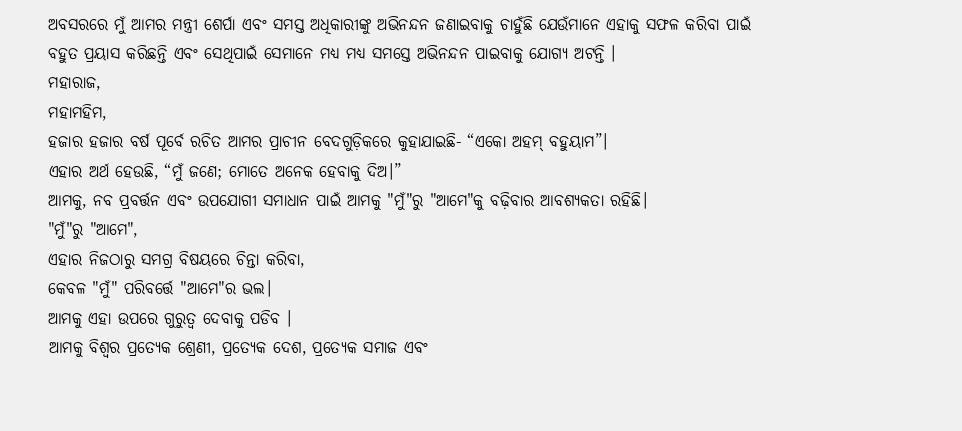ଅବସରରେ ମୁଁ ଆମର ମନ୍ତ୍ରୀ ଶେର୍ପା ଏବଂ ସମସ୍ତ ଅଧିକାରୀଙ୍କୁ ଅଭିନନ୍ଦନ ଜଣାଇବାକୁ ଚାହୁଁଛି ଯେଉଁମାନେ ଏହାକୁ ସଫଳ କରିବା ପାଇଁ ବହୁତ ପ୍ରୟାସ କରିଛନ୍ତି ଏବଂ ସେଥିପାଇଁ ସେମାନେ ମଧ୍ୟ ମଧ୍ୟ ସମସ୍ତେ ଅଭିନନ୍ଦନ ପାଇବାକୁ ଯୋଗ୍ୟ ଅଟନ୍ତି ।
ମହାରାଜ,
ମହାମହିମ,
ହଜାର ହଜାର ବର୍ଷ ପୂର୍ବେ ରଚିତ ଆମର ପ୍ରାଚୀନ ବେଦଗୁଡ଼ିକରେ କୁହାଯାଇଛି- “ଏକୋ ଅହମ୍ ବହୁୟାମ”।
ଏହାର ଅର୍ଥ ହେଉଛି, “ମୁଁ ଜଣେ; ମୋତେ ଅନେକ ହେବାକୁ ଦିଅ।”
ଆମକୁ, ନବ ପ୍ରବର୍ତ୍ତନ ଏବଂ ଉପଯୋଗୀ ସମାଧାନ ପାଇଁ ଆମକୁ "ମୁଁ"ରୁ "ଆମେ"କୁ ବଢ଼ିବାର ଆବଶ୍ୟକତା ରହିଛି।
"ମୁଁ"ରୁ "ଆମେ",
ଏହାର ନିଜଠାରୁ ସମଗ୍ର ବିଷୟରେ ଚିନ୍ତା କରିବା,
କେବଳ "ମୁଁ" ପରିବର୍ତ୍ତେ "ଆମେ"ର ଭଲ।
ଆମକୁ ଏହା ଉପରେ ଗୁରୁତ୍ୱ ଦେବାକୁ ପଡିବ ।
ଆମକୁ ବିଶ୍ୱର ପ୍ରତ୍ୟେକ ଶ୍ରେଣୀ, ପ୍ରତ୍ୟେକ ଦେଶ, ପ୍ରତ୍ୟେକ ସମାଜ ଏବଂ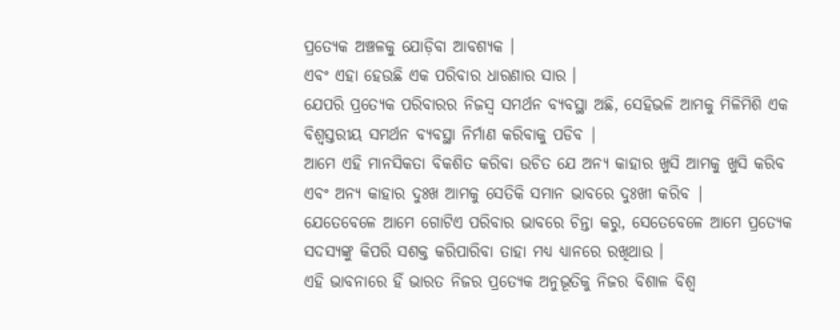ପ୍ରତ୍ୟେକ ଅଞ୍ଚଳକୁ ଯୋଡ଼ିବା ଆବଶ୍ୟକ ।
ଏବଂ ଏହା ହେଉଛି ଏକ ପରିବାର ଧାରଣାର ସାର ।
ଯେପରି ପ୍ରତ୍ୟେକ ପରିବାରର ନିଜସ୍ୱ ସମର୍ଥନ ବ୍ୟବସ୍ଥା ଅଛି, ସେହିଭଳି ଆମକୁ ମିଳିମିଶି ଏକ ବିଶ୍ୱସ୍ତରୀୟ ସମର୍ଥନ ବ୍ୟବସ୍ଥା ନିର୍ମାଣ କରିବାକୁ ପଡିବ |
ଆମେ ଏହି ମାନସିକତା ବିକଶିତ କରିବା ଉଚିତ ଯେ ଅନ୍ୟ କାହାର ଖୁସି ଆମକୁ ଖୁସି କରିବ ଏବଂ ଅନ୍ୟ କାହାର ଦୁଃଖ ଆମକୁ ସେତିକି ସମାନ ଭାବରେ ଦୁଃଖୀ କରିବ |
ଯେତେବେଳେ ଆମେ ଗୋଟିଏ ପରିବାର ଭାବରେ ଚିନ୍ତା କରୁ, ସେତେବେଳେ ଆମେ ପ୍ରତ୍ୟେକ ସଦସ୍ୟଙ୍କୁ କିପରି ସଶକ୍ତ କରିପାରିବା ତାହା ମଧ୍ୟ ଧ୍ୟାନରେ ରଖିଥାଉ ।
ଏହି ଭାବନାରେ ହିଁ ଭାରତ ନିଜର ପ୍ରତ୍ୟେକ ଅନୁଭୂତିକୁ ନିଜର ବିଶାଳ ବିଶ୍ୱ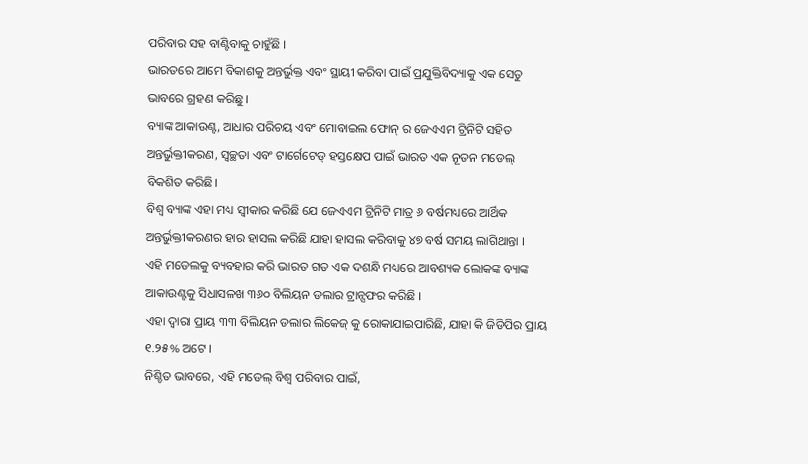ପରିବାର ସହ ବାଣ୍ଟିବାକୁ ଚାହୁଁଛି ।
ଭାରତରେ ଆମେ ବିକାଶକୁ ଅନ୍ତର୍ଭୁକ୍ତ ଏବଂ ସ୍ଥାୟୀ କରିବା ପାଇଁ ପ୍ରଯୁକ୍ତିବିଦ୍ୟାକୁ ଏକ ସେତୁ ଭାବରେ ଗ୍ରହଣ କରିଛୁ ।
ବ୍ୟାଙ୍କ ଆକାଉଣ୍ଟ, ଆଧାର ପରିଚୟ ଏବଂ ମୋବାଇଲ ଫୋନ୍ ର ଜେଏଏମ ଟ୍ରିନିଟି ସହିତ ଅନ୍ତର୍ଭୁକ୍ତୀକରଣ, ସ୍ୱଚ୍ଛତା ଏବଂ ଟାର୍ଗେଟେଡ୍ ହସ୍ତକ୍ଷେପ ପାଇଁ ଭାରତ ଏକ ନୂତନ ମଡେଲ୍ ବିକଶିତ କରିଛି।
ବିଶ୍ୱ ବ୍ୟାଙ୍କ ଏହା ମଧ୍ୟ ସ୍ୱୀକାର କରିଛି ଯେ ଜେଏଏମ ଟ୍ରିନିଟି ମାତ୍ର ୬ ବର୍ଷମଧ୍ୟରେ ଆର୍ଥିକ ଅନ୍ତର୍ଭୁକ୍ତୀକରଣର ହାର ହାସଲ କରିଛି ଯାହା ହାସଲ କରିବାକୁ ୪୭ ବର୍ଷ ସମୟ ଲାଗିଥାନ୍ତା ।
ଏହି ମଡେଲକୁ ବ୍ୟବହାର କରି ଭାରତ ଗତ ଏକ ଦଶନ୍ଧି ମଧ୍ୟରେ ଆବଶ୍ୟକ ଲୋକଙ୍କ ବ୍ୟାଙ୍କ ଆକାଉଣ୍ଟକୁ ସିଧାସଳଖ ୩୬୦ ବିଲିୟନ ଡଲାର ଟ୍ରାନ୍ସଫର କରିଛି ।
ଏହା ଦ୍ୱାରା ପ୍ରାୟ ୩୩ ବିଲିୟନ ଡଲାର ଲିକେଜ୍ କୁ ରୋକାଯାଇପାରିଛି, ଯାହା କି ଜିଡିପିର ପ୍ରାୟ ୧.୨୫% ଅଟେ ।
ନିଶ୍ଚିତ ଭାବରେ, ଏହି ମଡେଲ୍ ବିଶ୍ୱ ପରିବାର ପାଇଁ,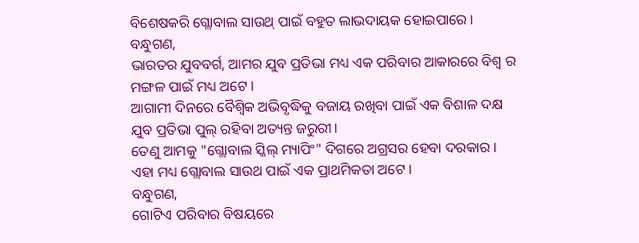ବିଶେଷକରି ଗ୍ଲୋବାଲ ସାଉଥ୍ ପାଇଁ ବହୁତ ଲାଭଦାୟକ ହୋଇପାରେ ।
ବନ୍ଧୁଗଣ,
ଭାରତର ଯୁବବର୍ଗ, ଆମର ଯୁବ ପ୍ରତିଭା ମଧ୍ୟ ଏକ ପରିବାର ଆକାରରେ ବିଶ୍ୱ ର ମଙ୍ଗଳ ପାଇଁ ମଧ୍ୟ ଅଟେ ।
ଆଗାମୀ ଦିନରେ ବୈଶ୍ବିକ ଅଭିବୃଦ୍ଧିକୁ ବଜାୟ ରଖିବା ପାଇଁ ଏକ ବିଶାଳ ଦକ୍ଷ ଯୁବ ପ୍ରତିଭା ପୁଲ୍ ରହିବା ଅତ୍ୟନ୍ତ ଜରୁରୀ।
ତେଣୁ ଆମକୁ "ଗ୍ଲୋବାଲ ସ୍କିଲ୍ ମ୍ୟାପିଂ" ଦିଗରେ ଅଗ୍ରସର ହେବା ଦରକାର ।
ଏହା ମଧ୍ୟ ଗ୍ଲୋବାଲ ସାଉଥ ପାଇଁ ଏକ ପ୍ରାଥମିକତା ଅଟେ ।
ବନ୍ଧୁଗଣ,
ଗୋଟିଏ ପରିବାର ବିଷୟରେ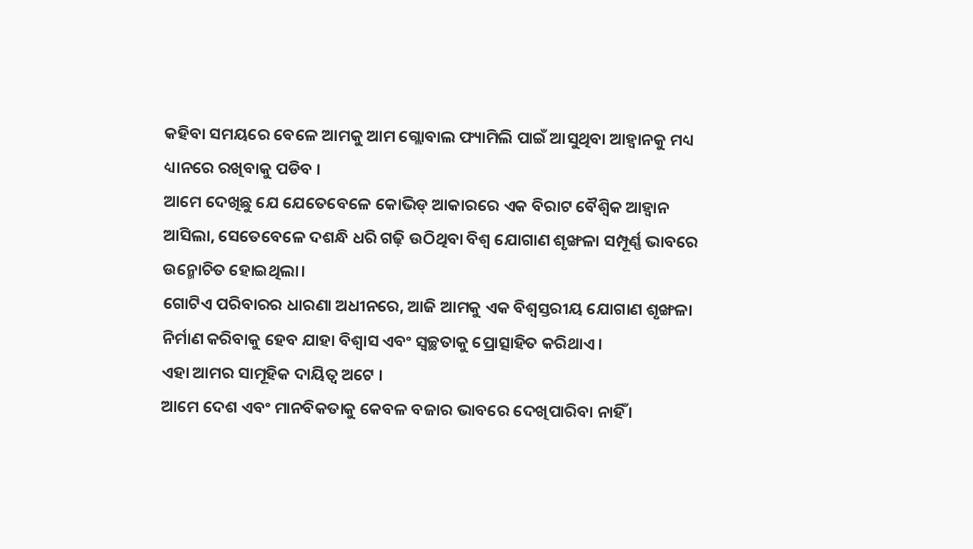କହିବା ସମୟରେ ବେଳେ ଆମକୁ ଆମ ଗ୍ଲୋବାଲ ଫ୍ୟାମିଲି ପାଇଁ ଆସୁଥିବା ଆହ୍ବାନକୁ ମଧ୍ୟ ଧ୍ୟାନରେ ରଖିବାକୁ ପଡିବ ।
ଆମେ ଦେଖିଛୁ ଯେ ଯେତେବେଳେ କୋଭିଡ୍ ଆକାରରେ ଏକ ବିରାଟ ବୈଶ୍ବିକ ଆହ୍ୱାନ ଆସିଲା, ସେତେବେଳେ ଦଶନ୍ଧି ଧରି ଗଢ଼ି ଉଠିଥିବା ବିଶ୍ୱ ଯୋଗାଣ ଶୃଙ୍ଖଳା ସମ୍ପୂର୍ଣ୍ଣ ଭାବରେ ଉନ୍ମୋଚିତ ହୋଇଥିଲା।
ଗୋଟିଏ ପରିବାରର ଧାରଣା ଅଧୀନରେ, ଆଜି ଆମକୁ ଏକ ବିଶ୍ୱସ୍ତରୀୟ ଯୋଗାଣ ଶୃଙ୍ଖଳା ନିର୍ମାଣ କରିବାକୁ ହେବ ଯାହା ବିଶ୍ୱାସ ଏବଂ ସ୍ୱଚ୍ଛତାକୁ ପ୍ରୋତ୍ସାହିତ କରିଥାଏ ।
ଏହା ଆମର ସାମୂହିକ ଦାୟିତ୍ୱ ଅଟେ ।
ଆମେ ଦେଶ ଏବଂ ମାନବିକତାକୁ କେବଳ ବଜାର ଭାବରେ ଦେଖିପାରିବା ନାହିଁ ।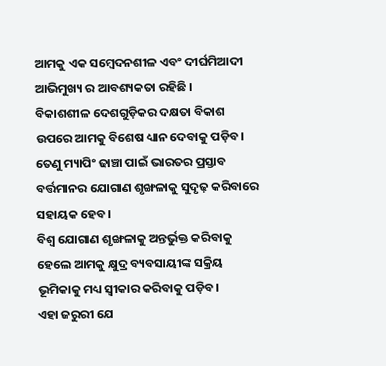ଆମକୁ ଏକ ସମ୍ବେଦନଶୀଳ ଏବଂ ଦୀର୍ଘମିଆଦୀ ଆଭିମୁଖ୍ୟ ର ଆବଶ୍ୟକତା ରହିଛି ।
ବିକାଶଶୀଳ ଦେଶଗୁଡ଼ିକର ଦକ୍ଷତା ବିକାଶ ଉପରେ ଆମକୁ ବିଶେଷ ଧ୍ୟାନ ଦେବାକୁ ପଡ଼ିବ।
ତେଣୁ ମ୍ୟାପିଂ ଢାଞ୍ଚା ପାଇଁ ଭାରତର ପ୍ରସ୍ତାବ ବର୍ତ୍ତମାନର ଯୋଗାଣ ଶୃଙ୍ଖଳାକୁ ସୁଦୃଢ଼ କରିବାରେ ସହାୟକ ହେବ।
ବିଶ୍ୱ ଯୋଗାଣ ଶୃଙ୍ଖଳାକୁ ଅନ୍ତର୍ଭୁକ୍ତ କରିବାକୁ ହେଲେ ଆମକୁ କ୍ଷୁଦ୍ର ବ୍ୟବସାୟୀଙ୍କ ସକ୍ରିୟ ଭୂମିକାକୁ ମଧ୍ୟ ସ୍ୱୀକାର କରିବାକୁ ପଡ଼ିବ।
ଏହା ଜରୁରୀ ଯେ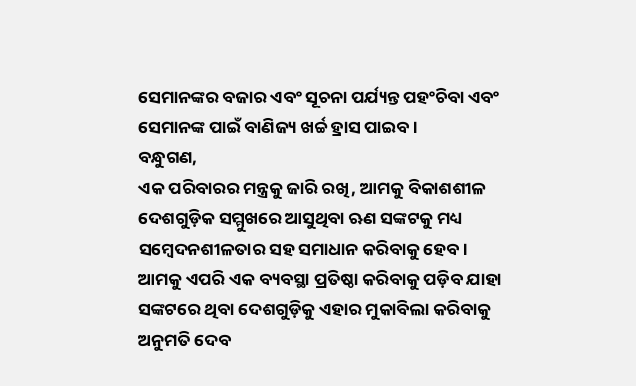ସେମାନଙ୍କର ବଜାର ଏବଂ ସୂଚନା ପର୍ଯ୍ୟନ୍ତ ପହଂଚିବା ଏବଂ ସେମାନଙ୍କ ପାଇଁ ବାଣିଜ୍ୟ ଖର୍ଚ୍ଚ ହ୍ରାସ ପାଇବ ।
ବନ୍ଧୁଗଣ,
ଏକ ପରିବାରର ମନ୍ତ୍ରକୁ ଜାରି ରଖି, ଆମକୁ ବିକାଶଶୀଳ ଦେଶଗୁଡ଼ିକ ସମ୍ମୁଖରେ ଆସୁଥିବା ଋଣ ସଙ୍କଟକୁ ମଧ୍ୟ ସମ୍ବେଦନଶୀଳତାର ସହ ସମାଧାନ କରିବାକୁ ହେବ।
ଆମକୁ ଏପରି ଏକ ବ୍ୟବସ୍ଥା ପ୍ରତିଷ୍ଠା କରିବାକୁ ପଡ଼ିବ ଯାହା ସଙ୍କଟରେ ଥିବା ଦେଶଗୁଡ଼ିକୁ ଏହାର ମୁକାବିଲା କରିବାକୁ ଅନୁମତି ଦେବ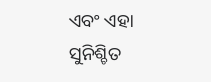ଏବଂ ଏହା ସୁନିଶ୍ଚିତ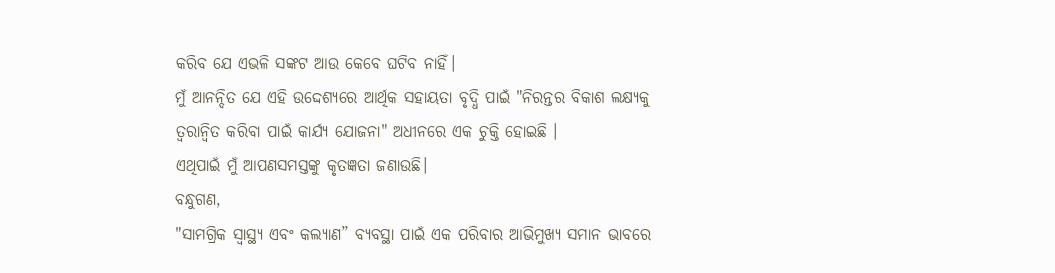କରିବ ଯେ ଏଭଳି ସଙ୍କଟ ଆଉ କେବେ ଘଟିବ ନାହିଁ।
ମୁଁ ଆନନ୍ଦିତ ଯେ ଏହି ଉଦ୍ଦେଶ୍ୟରେ ଆର୍ଥିକ ସହାୟତା ବୃଦ୍ଧି ପାଇଁ "ନିରନ୍ତର ବିକାଶ ଲକ୍ଷ୍ୟକୁ ତ୍ୱରାନ୍ୱିତ କରିବା ପାଇଁ କାର୍ଯ୍ୟ ଯୋଜନା" ଅଧୀନରେ ଏକ ଚୁକ୍ତି ହୋଇଛି ।
ଏଥିପାଇଁ ମୁଁ ଆପଣସମସ୍ତଙ୍କୁ କୃତଜ୍ଞତା ଜଣାଉଛି।
ବନ୍ଧୁଗଣ,
"ସାମଗ୍ରିକ ସ୍ୱାସ୍ଥ୍ୟ ଏବଂ କଲ୍ୟାଣ” ବ୍ୟବସ୍ଥା ପାଇଁ ଏକ ପରିବାର ଆଭିମୁଖ୍ୟ ସମାନ ଭାବରେ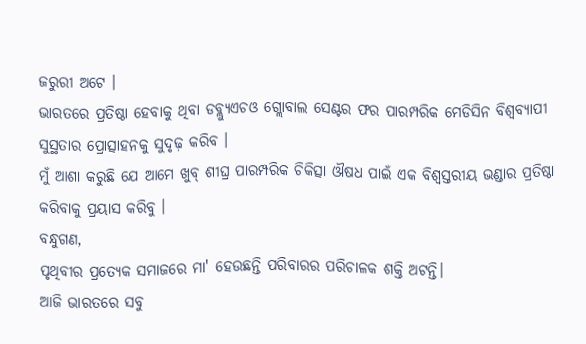ଜରୁରୀ ଅଟେ ।
ଭାରତରେ ପ୍ରତିଷ୍ଠା ହେବାକୁ ଥିବା ଡବ୍ଲ୍ୟୁଏଚଓ ଗ୍ଲୋବାଲ ସେଣ୍ଟର ଫର ପାରମ୍ପରିକ ମେଡିସିନ ବିଶ୍ୱବ୍ୟାପୀ ସୁସ୍ଥତାର ପ୍ରୋତ୍ସାହନକୁ ସୁଦୃଢ଼ କରିବ ।
ମୁଁ ଆଶା କରୁଛି ଯେ ଆମେ ଖୁବ୍ ଶୀଘ୍ର ପାରମ୍ପରିକ ଚିକିତ୍ସା ଔଷଧ ପାଇଁ ଏକ ବିଶ୍ୱସ୍ତରୀୟ ଭଣ୍ଡାର ପ୍ରତିଷ୍ଠା କରିବାକୁ ପ୍ରୟାସ କରିବୁ ।
ବନ୍ଧୁଗଣ,
ପୃଥିବୀର ପ୍ରତ୍ୟେକ ସମାଜରେ ମା' ହେଉଛନ୍ତି ପରିବାରର ପରିଚାଳକ ଶକ୍ତି ଅଟନ୍ତି।
ଆଜି ଭାରତରେ ସବୁ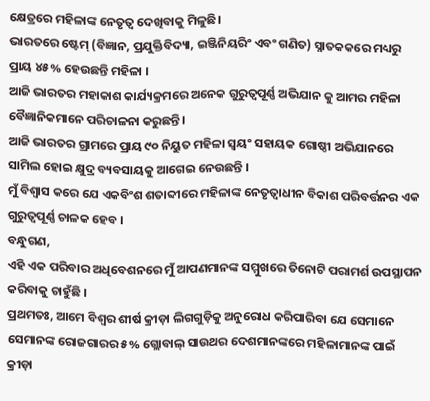କ୍ଷେତ୍ରରେ ମହିଳାଙ୍କ ନେତୃତ୍ବ ଦେଖିବାକୁ ମିଳୁଛି।
ଭାରତରେ ଷ୍ଟେମ୍ (ବିଜ୍ଞାନ, ପ୍ରଯୁକ୍ତିବିଦ୍ୟା, ଇଞ୍ଜିନିୟରିଂ ଏବଂ ଗଣିତ) ସ୍ନାତକକରେ ମଧ୍ୟରୁ ପ୍ରାୟ ୪୫% ହେଉଛନ୍ତି ମହିଳା ।
ଆଜି ଭାରତର ମହାକାଶ କାର୍ଯ୍ୟକ୍ରମରେ ଅନେକ ଗୁରୁତ୍ୱପୂର୍ଣ୍ଣ ଅଭିଯାନ କୁ ଆମର ମହିଳା ବୈଜ୍ଞାନିକମାନେ ପରିଚାଳନା କରୁଛନ୍ତି ।
ଆଜି ଭାରତର ଗ୍ରାମରେ ପ୍ରାୟ ୯୦ ନିୟୁତ ମହିଳା ସ୍ୱୟଂ ସହାୟକ ଗୋଷ୍ଠୀ ଅଭିଯାନରେ ସାମିଲ ହୋଇ କ୍ଷୁଦ୍ର ବ୍ୟବସାୟକୁ ଆଗେଇ ନେଉଛନ୍ତି ।
ମୁଁ ବିଶ୍ୱାସ କରେ ଯେ ଏକବିଂଶ ଶତାବ୍ଦୀରେ ମହିଳାଙ୍କ ନେତୃତ୍ୱାଧୀନ ବିକାଶ ପରିବର୍ତ୍ତନର ଏକ ଗୁରୁତ୍ୱପୂର୍ଣ୍ଣ ଚାଳକ ହେବ ।
ବନ୍ଧୁଗଣ,
ଏହି ଏକ ପରିବାର ଅଧିବେଶନରେ ମୁଁ ଆପଣମାନଙ୍କ ସମ୍ମୁଖରେ ତିନୋଟି ପରାମର୍ଶ ଉପସ୍ଥାପନ କରିବାକୁ ଚାହୁଁଛି ।
ପ୍ରଥମତଃ, ଆମେ ବିଶ୍ୱର ଶୀର୍ଷ କ୍ରୀଡ଼ା ଲିଗଗୁଡ଼ିକୁ ଅନୁରୋଧ କରିପାରିବା ଯେ ସେମାନେ ସେମାନଙ୍କ ରୋଜଗାରର ୫% ଗ୍ଲୋବାଲ୍ ସାଉଥର ଦେଶମାନଙ୍କରେ ମହିଳାମାନଙ୍କ ପାଇଁ କ୍ରୀଡ଼ା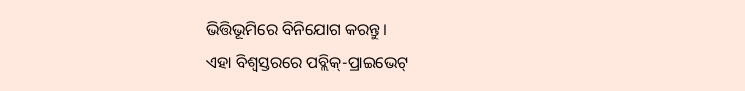ଭିତ୍ତିଭୂମିରେ ବିନିଯୋଗ କରନ୍ତୁ।
ଏହା ବିଶ୍ୱସ୍ତରରେ ପବ୍ଲିକ୍-ପ୍ରାଇଭେଟ୍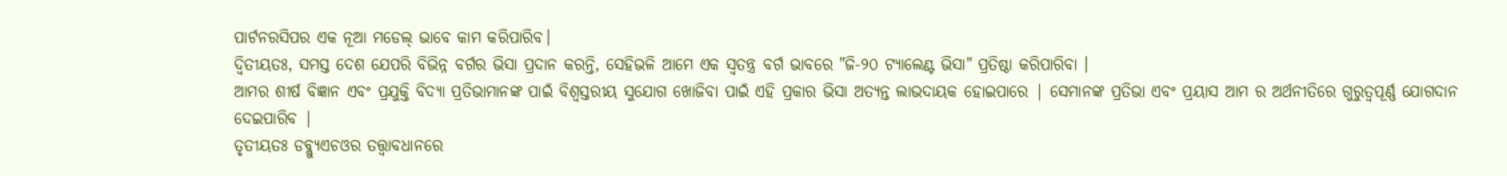ପାର୍ଟନରସିପର ଏକ ନୂଆ ମଡେଲ୍ ଭାବେ କାମ କରିପାରିବ।
ଦ୍ବିତୀୟତଃ, ସମସ୍ତ ଦେଶ ଯେପରି ବିଭିନ୍ନ ବର୍ଗର ଭିସା ପ୍ରଦାନ କରନ୍ତି, ସେହିଭଳି ଆମେ ଏକ ସ୍ୱତନ୍ତ୍ର ବର୍ଗ ଭାବରେ "ଜି-୨୦ ଟ୍ୟାଲେଣ୍ଟ ଭିସା" ପ୍ରତିଷ୍ଠା କରିପାରିବା ।
ଆମର ଶୀର୍ଷ ବିଜ୍ଞାନ ଏବଂ ପ୍ରଯୁକ୍ତି ବିଦ୍ୟା ପ୍ରତିଭାମାନଙ୍କ ପାଇଁ ବିଶ୍ୱସ୍ତରୀୟ ସୁଯୋଗ ଖୋଜିବା ପାଇଁ ଏହି ପ୍ରକାର ଭିସା ଅତ୍ୟନ୍ତ ଲାଭଦାୟକ ହୋଇପାରେ | ସେମାନଙ୍କ ପ୍ରତିଭା ଏବଂ ପ୍ରୟାସ ଆମ ର ଅର୍ଥନୀତିରେ ଗୁରୁତ୍ୱପୂର୍ଣ୍ଣ ଯୋଗଦାନ ଦେଇପାରିବ |
ତୃତୀୟତଃ ଡବ୍ଲ୍ୟୁଏଚଓର ତତ୍ତ୍ୱାବଧାନରେ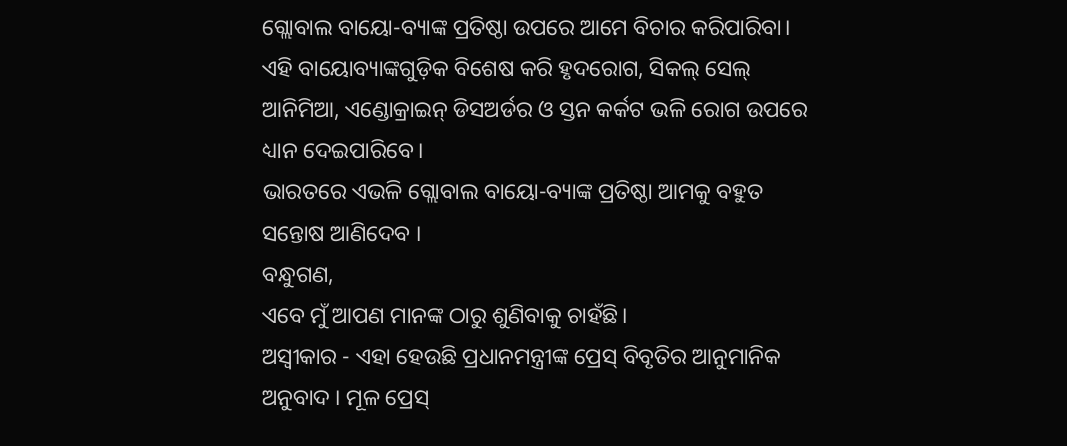ଗ୍ଲୋବାଲ ବାୟୋ-ବ୍ୟାଙ୍କ ପ୍ରତିଷ୍ଠା ଉପରେ ଆମେ ବିଚାର କରିପାରିବା।
ଏହି ବାୟୋବ୍ୟାଙ୍କଗୁଡ଼ିକ ବିଶେଷ କରି ହୃଦରୋଗ, ସିକଲ୍ ସେଲ୍ ଆନିମିଆ, ଏଣ୍ଡୋକ୍ରାଇନ୍ ଡିସଅର୍ଡର ଓ ସ୍ତନ କର୍କଟ ଭଳି ରୋଗ ଉପରେ ଧ୍ୟାନ ଦେଇପାରିବେ।
ଭାରତରେ ଏଭଳି ଗ୍ଲୋବାଲ ବାୟୋ-ବ୍ୟାଙ୍କ ପ୍ରତିଷ୍ଠା ଆମକୁ ବହୁତ ସନ୍ତୋଷ ଆଣିଦେବ ।
ବନ୍ଧୁଗଣ,
ଏବେ ମୁଁ ଆପଣ ମାନଙ୍କ ଠାରୁ ଶୁଣିବାକୁ ଚାହଁଛି।
ଅସ୍ୱୀକାର - ଏହା ହେଉଛି ପ୍ରଧାନମନ୍ତ୍ରୀଙ୍କ ପ୍ରେସ୍ ବିବୃତିର ଆନୁମାନିକ ଅନୁବାଦ । ମୂଳ ପ୍ରେସ୍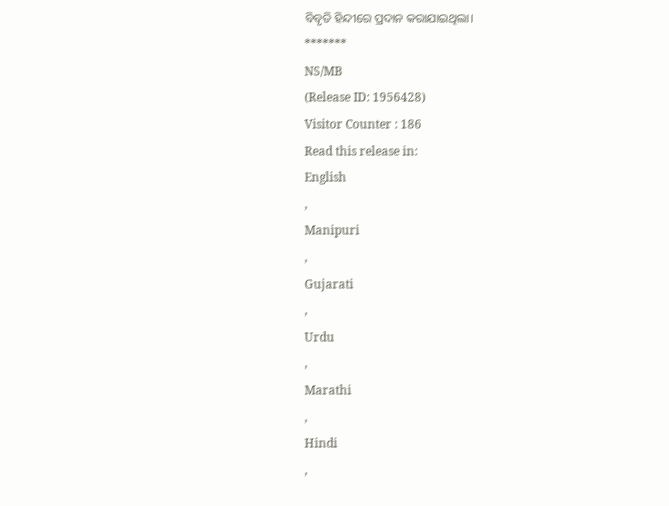ବିବୃତି ହିନ୍ଦୀରେ ପ୍ରଦାନ କରାଯାଇଥିଲା।
*******
NS/MB
(Release ID: 1956428)
Visitor Counter : 186
Read this release in:
English
,
Manipuri
,
Gujarati
,
Urdu
,
Marathi
,
Hindi
,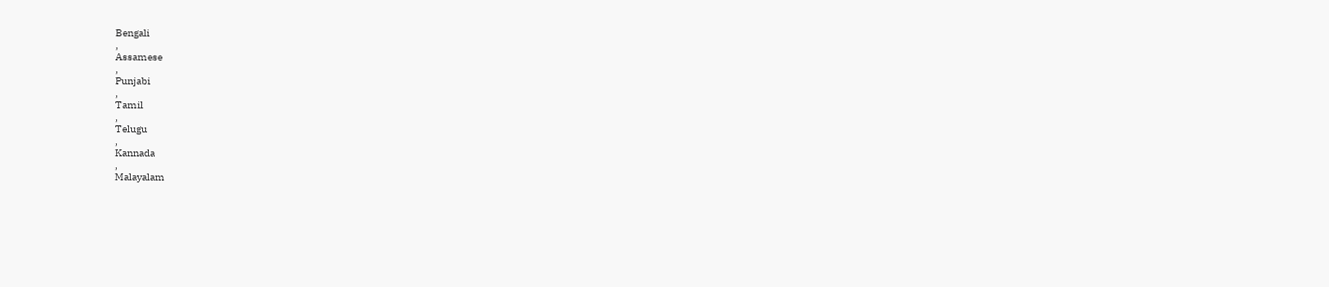Bengali
,
Assamese
,
Punjabi
,
Tamil
,
Telugu
,
Kannada
,
Malayalam